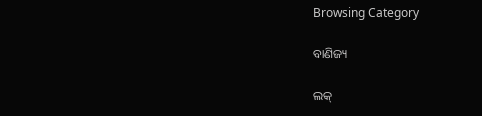Browsing Category

ବାଣିଜ୍ୟ

ଲକ୍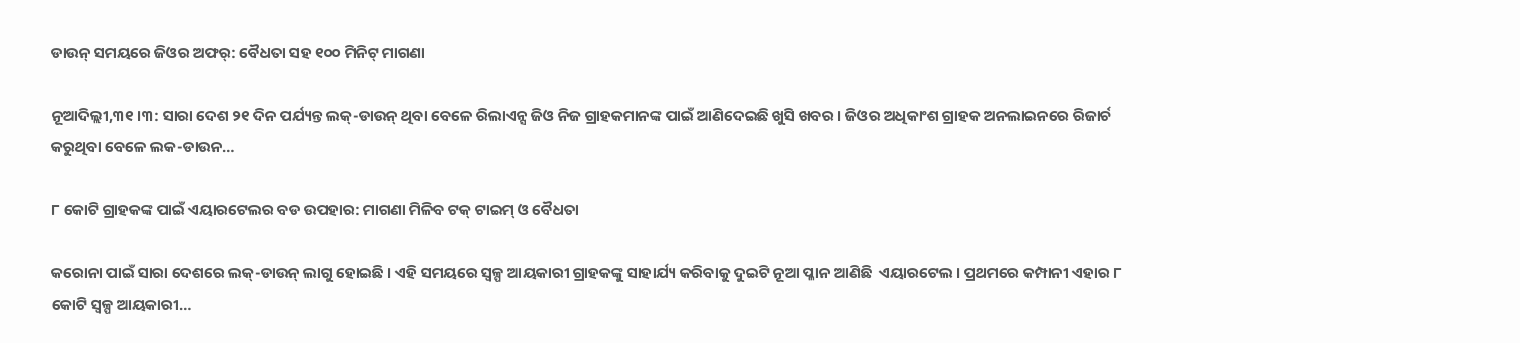ଡାଉନ୍ ସମୟରେ ଜିଓର ଅଫର୍: ବୈଧତା ସହ ୧୦୦ ମିନିଟ୍ ମାଗଣା

ନୂଆଦିଲ୍ଲୀ,୩୧ ।୩: ସାରା ଦେଶ ୨୧ ଦିନ ପର୍ଯ୍ୟନ୍ତ ଲକ୍-ଡାଉନ୍ ଥିବା ବେଳେ ରିଲାଏନ୍ସ ଜିଓ ନିଜ ଗ୍ରାହକମାନଙ୍କ ପାଇଁ ଆଣିଦେଇଛି ଖୁସି ଖବର । ଜିଓର ଅଧିକାଂଶ ଗ୍ରାହକ ଅନଲାଇନରେ ରିଜାର୍ଚ କରୁଥିବା ବେଳେ ଲକ-ଡାଉନ…

୮ କୋଟି ଗ୍ରାହକଙ୍କ ପାଇଁ ଏୟାରଟେଲର ବଡ ଉପହାର: ମାଗଣା ମିଳିବ ଟକ୍ ଟାଇମ୍ ଓ ବୈଧତା

କରୋନା ପାଇଁ ସାରା ଦେଶରେ ଲକ୍-ଡାଉନ୍ ଲାଗୁ ହୋଇଛି । ଏହି ସମୟରେ ସ୍ୱଳ୍ପ ଆୟକାରୀ ଗ୍ରାହକଙ୍କୁ ସାହାର୍ଯ୍ୟ କରିବାକୁ ଦୁଇଟି ନୂଆ ପ୍ଳାନ ଆଣିଛି  ଏୟାରଟେଲ । ପ୍ରଥମରେ କମ୍ପାନୀ ଏହାର ୮ କୋଟି ସ୍ୱଳ୍ପ ଆୟକାରୀ…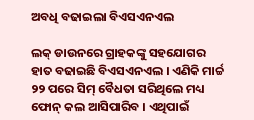ଅବଧି ବଢାଇଲା ବିଏସଏନଏଲ

ଲକ୍ ଡାଉନରେ ଗ୍ରାହକଙ୍କୁ ସହଯୋଗର ହାତ ବଢାଇଛି ବିଏସଏନଏଲ । ଏଣିକି ମାର୍ଚ୍ଚ ୨୨ ପରେ ସିମ୍ ବୈଧତା ସରିଥିଲେ ମଧ୍ୟ ଫୋନ୍ କଲ ଆସିପାରିବ । ଏଥିପାଇଁ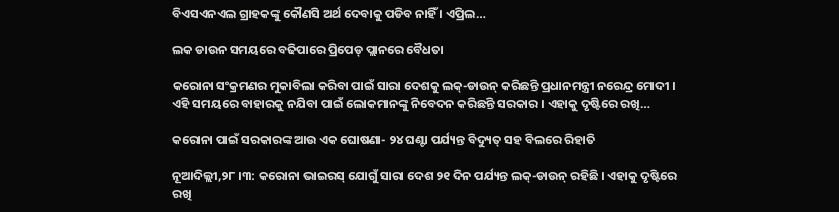ବିଏସଏନଏଲ ଗ୍ରାହକଙ୍କୁ କୌଣସି ଅର୍ଥ ଦେବାକୁ ପଡିବ ନାହିଁ । ଏପ୍ରିଲ…

ଲକ ଡାଉନ ସମୟରେ ବଢିପାରେ ପ୍ରିପେଡ୍ ପ୍ଲାନରେ ବୈଧତା

କରୋନା ସଂକ୍ରମଣର ମୁକାବିଲା କରିବା ପାଇଁ ସାରା ଦେଶକୁ ଲକ୍-ଡାଉନ୍ କରିଛନ୍ତି ପ୍ରଧାନମନ୍ତ୍ରୀ ନରେନ୍ଦ୍ର ମୋଦୀ । ଏହି ସମୟରେ ବାହାରକୁ ନଯିବା ପାଇଁ ଲୋକମାନଙ୍କୁ ନିବେଦନ କରିଛନ୍ତି ସରକାର । ଏହାକୁ ଦୃଷ୍ଟିରେ ରଖି…

କରୋନା ପାଇଁ ସରକାରଙ୍କ ଆଉ ଏକ ଘୋଷଣା- ୨୪ ଘଣ୍ଟା ପର୍ଯ୍ୟନ୍ତ ବିଦ୍ୟୁତ୍ ସହ ବିଲରେ ରିହାତି

ନୂଆଦିଲ୍ଲୀ,୨୮ ।୩: କରୋନା ଭାଇରସ୍ ଯୋଗୁଁ ସାରା ଦେଶ ୨୧ ଦିନ ପର୍ଯ୍ୟନ୍ତ ଲକ୍-ଡାଉନ୍ ରହିଛି । ଏହାକୁ ଦୃଷ୍ଟିରେ ରଖି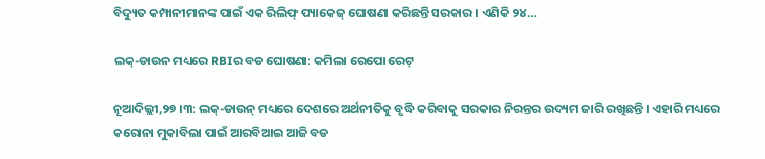ବିଦ୍ୟୁତ କମ୍ପାନୀମାନଙ୍କ ପାଇଁ ଏକ ରିଲିଫ୍ ପ୍ୟାକେଜ୍ ଘୋଷଣା କରିଛନ୍ତି ସରକାର । ଏଣିକି ୨୪…

ଲକ୍-ଡାଉନ ମଧ୍ୟରେ RBIର ବଡ ଘୋଷଣା: କମିଲା ରେପୋ ରେଟ୍

ନୂଆଦିଲ୍ଲୀ,୨୭ ।୩: ଲକ୍-ଡାଉନ୍ ମଧ୍ୟରେ ଦେଶରେ ଅର୍ଥନୀତିକୁ ବୃଦ୍ଧି କରିବାକୁ ସରକାର ନିରନ୍ତର ଉଦ୍ୟମ ଜାରି ରଖିଛନ୍ତି । ଏହାରି ମଧ୍ୟରେ କରୋନା ମୁକାବିଲା ପାଇଁ ଆରବିଆଇ ଆଜି ବଡ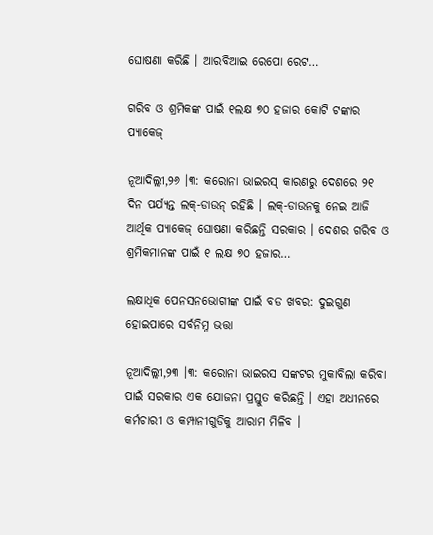ଘୋଷଣା କରିଛି । ଆରବିଆଇ ରେପୋ ରେଟ…

ଗରିବ ଓ ଶ୍ରମିକଙ୍କ ପାଇଁ ୧ଲକ୍ଷ ୭୦ ହଜାର କୋଟି ଟଙ୍କାର ପ୍ୟାକେଜ୍

ନୂଆଦିଲ୍ଲୀ,୨୬ ।୩: କରୋନା ଭାଇରସ୍ କାରଣରୁ ଦେଶରେ ୨୧ ଦିନ ପର୍ଯ୍ୟନ୍ତ ଲକ୍-ଡାଉନ୍ ରହିଛି । ଲକ୍-ଡାଉନକୁ ନେଇ ଆଜି ଆର୍ଥିକ ପ୍ୟାକେଜ୍ ଘୋଷଣା କରିଛନ୍ତି ସରକାର । ଦେଶର ଗରିବ ଓ ଶ୍ରମିକମାନଙ୍କ ପାଇଁ ୧ ଲକ୍ଷ ୭୦ ହଜାର…

ଲକ୍ଷାଧିକ ପେନସନଭୋଗୀଙ୍କ ପାଇଁ ବଡ ଖବର: ଦୁଇଗୁଣ ହୋଇପାରେ ସର୍ବନିମ୍ନ ଭତ୍ତା

ନୂଆଦିଲ୍ଲୀ,୨୩ ।୩: କରୋନା ଭାଇରସ ସଙ୍କଟର ମୁକାବିଲା କରିବା ପାଇଁ ସରକାର ଏକ ଯୋଜନା ପ୍ରସ୍ତୁତ କରିଛନ୍ତି । ଏହା ଅଧୀନରେ କର୍ମଚାରୀ ଓ କମ୍ପାନୀଗୁଡିକୁ ଆରାମ ମିଳିବ ।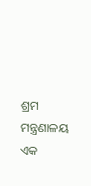ଶ୍ରମ ମନ୍ତ୍ରଣାଳୟ ଏକ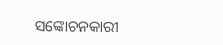ସଙ୍କୋଚନକାରୀ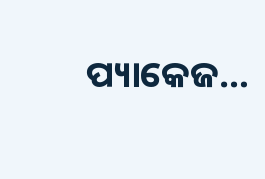ପ୍ୟାକେଜ…